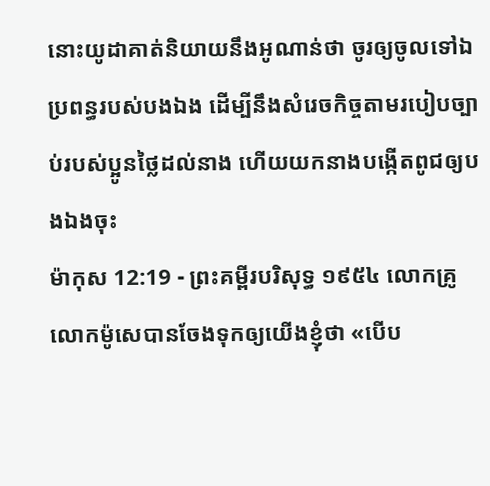នោះយូដាគាត់និយាយនឹងអូណាន់ថា ចូរឲ្យចូលទៅឯប្រពន្ធរបស់បងឯង ដើម្បីនឹងសំរេចកិច្ចតាមរបៀបច្បាប់របស់ប្អូនថ្លៃដល់នាង ហើយយកនាងបង្កើតពូជឲ្យបងឯងចុះ
ម៉ាកុស 12:19 - ព្រះគម្ពីរបរិសុទ្ធ ១៩៥៤ លោកគ្រូ លោកម៉ូសេបានចែងទុកឲ្យយើងខ្ញុំថា «បើប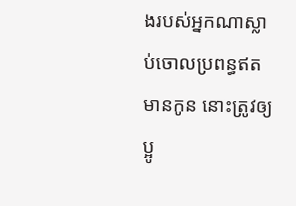ងរបស់អ្នកណាស្លាប់ចោលប្រពន្ធឥតមានកូន នោះត្រូវឲ្យប្អូ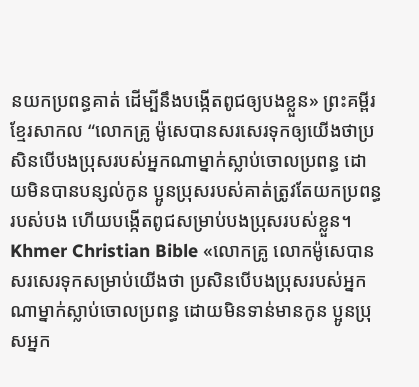នយកប្រពន្ធគាត់ ដើម្បីនឹងបង្កើតពូជឲ្យបងខ្លួន» ព្រះគម្ពីរខ្មែរសាកល “លោកគ្រូ ម៉ូសេបានសរសេរទុកឲ្យយើងថាប្រសិនបើបងប្រុសរបស់អ្នកណាម្នាក់ស្លាប់ចោលប្រពន្ធ ដោយមិនបានបន្សល់កូន ប្អូនប្រុសរបស់គាត់ត្រូវតែយកប្រពន្ធរបស់បង ហើយបង្កើតពូជសម្រាប់បងប្រុសរបស់ខ្លួន។ Khmer Christian Bible «លោកគ្រូ លោកម៉ូសេបានសរសេរទុកសម្រាប់យើងថា ប្រសិនបើបងប្រុសរបស់អ្នកណាម្នាក់ស្លាប់ចោលប្រពន្ធ ដោយមិនទាន់មានកូន ប្អូនប្រុសអ្នក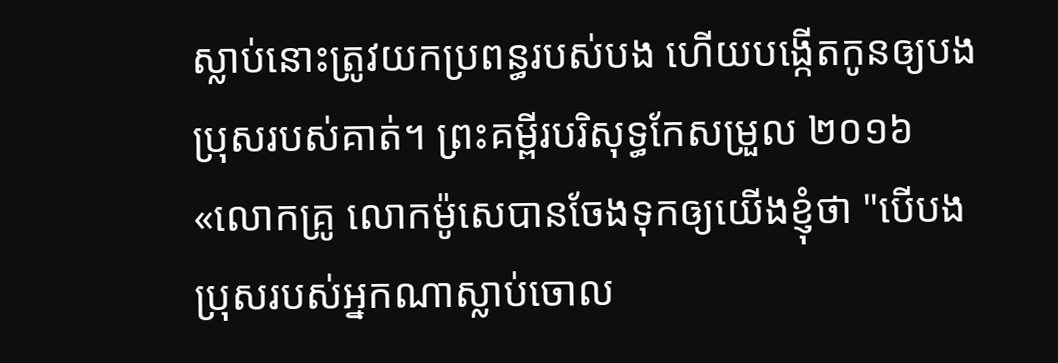ស្លាប់នោះត្រូវយកប្រពន្ធរបស់បង ហើយបង្កើតកូនឲ្យបងប្រុសរបស់គាត់។ ព្រះគម្ពីរបរិសុទ្ធកែសម្រួល ២០១៦ «លោកគ្រូ លោកម៉ូសេបានចែងទុកឲ្យយើងខ្ញុំថា "បើបងប្រុសរបស់អ្នកណាស្លាប់ចោល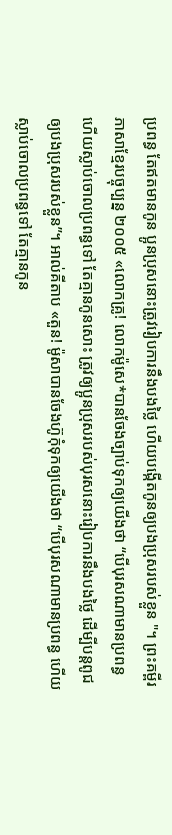ប្រពន្ធ តែឥតមានកូន ប្អូនប្រុសនោះត្រូវរៀបការនឹងបងថ្លៃ ហើយបង្កើតកូនឲ្យបងប្រុសរបស់ខ្លួន "។ ព្រះគម្ពីរភាសាខ្មែរបច្ចុប្បន្ន ២០០៥ «លោកគ្រូ! លោកម៉ូសេ*បានចែងច្បាប់ទុកឲ្យយើងថា “បើបុរសណាមានប្រពន្ធ ហើយស្លាប់ចោលប្រពន្ធទៅ តែគ្មានកូនសោះ ត្រូវឲ្យប្អូនប្រុសរបស់បុរសនោះរៀបការនឹងបងថ្លៃ ដើម្បីបន្ដពូជឲ្យបងប្រុសរបស់ខ្លួន”។ អាល់គីតាប «តួន! ម៉ូសាបានចែងហ៊ូកុំទុកឲ្យយើងថា “បើបុរសណាមានប្រពន្ធ ហើយស្លាប់ចោលប្រពន្ធទៅ តែគ្មានកូន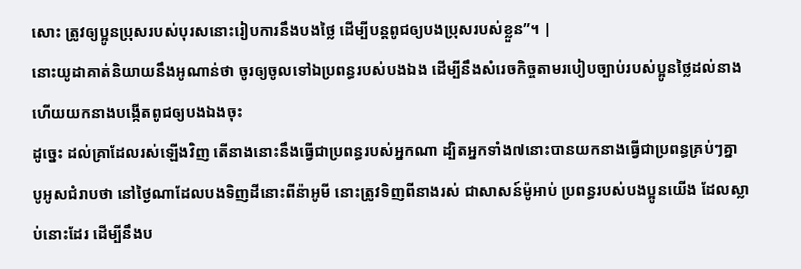សោះ ត្រូវឲ្យប្អូនប្រុសរបស់បុរសនោះរៀបការនឹងបងថ្លៃ ដើម្បីបន្ដពូជឲ្យបងប្រុសរបស់ខ្លួន”។ |
នោះយូដាគាត់និយាយនឹងអូណាន់ថា ចូរឲ្យចូលទៅឯប្រពន្ធរបស់បងឯង ដើម្បីនឹងសំរេចកិច្ចតាមរបៀបច្បាប់របស់ប្អូនថ្លៃដល់នាង ហើយយកនាងបង្កើតពូជឲ្យបងឯងចុះ
ដូច្នេះ ដល់គ្រាដែលរស់ឡើងវិញ តើនាងនោះនឹងធ្វើជាប្រពន្ធរបស់អ្នកណា ដ្បិតអ្នកទាំង៧នោះបានយកនាងធ្វើជាប្រពន្ធគ្រប់ៗគ្នា
បូអូសជំរាបថា នៅថ្ងៃណាដែលបងទិញដីនោះពីន៉ាអូមី នោះត្រូវទិញពីនាងរស់ ជាសាសន៍ម៉ូអាប់ ប្រពន្ធរបស់បងប្អូនយើង ដែលស្លាប់នោះដែរ ដើម្បីនឹងប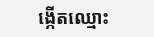ង្កើតឈ្មោះ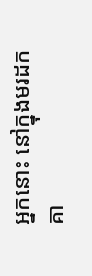អ្នកនោះ នៅក្នុងមរដកគា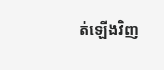ត់ឡើងវិញ